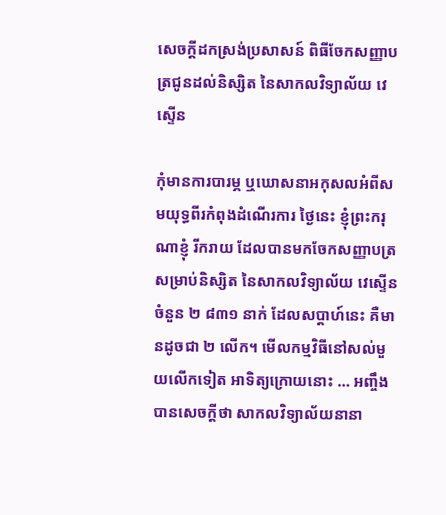សេចក្តីដកស្រង់ប្រសាសន៍ ពិធីចែកសញ្ញាបត្រជូនដល់និស្សិត នៃសាកលវិទ្យាល័យ វេស្ទើន

កុំមានការបារម្ភ ឬឃោសនាអកុសលអំពីសមយុទ្ធពីរកំពុងដំណើរការ ថ្ងៃនេះ ខ្ញុំព្រះករុណាខ្ញុំ រីករាយ ដែលបានមកចែកសញ្ញាបត្រ សម្រាប់និស្សិត នៃសាកលវិទ្យាល័យ វេស្ទើន ចំនួន ២ ៨៣១ នាក់ ដែលសប្តាហ៍នេះ គឺមានដូចជា ២ លើក។ មើលកម្មវិធីនៅសល់មួយលើកទៀត អាទិត្យក្រោយនោះ … អញ្ចឹង បានសេចក្ដីថា សាកលវិទ្យាល័យនានា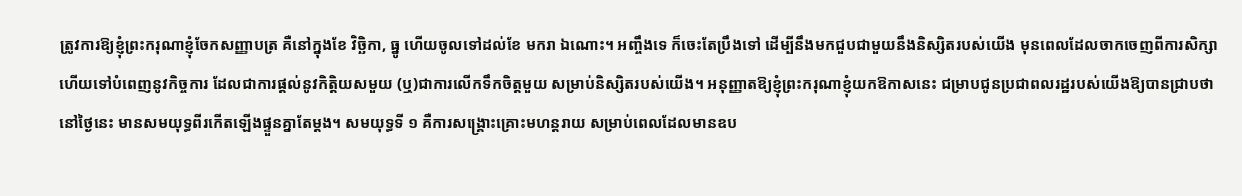ត្រូវការឱ្យខ្ញុំព្រះករុណាខ្ញុំចែកសញ្ញាបត្រ គឺនៅក្នុងខែ វិច្ឆិកា, ធ្នូ ហើយចូលទៅដល់ខែ មករា ឯណោះ។ អញ្ចឹងទេ ក៏ចេះតែប្រឹងទៅ ដើម្បីនឹងមកជួបជាមួយនឹងនិស្សិតរបស់យើង មុនពេលដែលចាកចេញពីការសិក្សា ហើយទៅបំពេញនូវកិច្ចការ ដែលជាការផ្ដល់នូវកិត្តិយសមួយ (ឬ)ជាការលើកទឹកចិត្តមួយ សម្រាប់និស្សិតរបស់យើង។ អនុញ្ញាតឱ្យខ្ញុំព្រះករុណាខ្ញុំយកឱកាសនេះ ជម្រាបជូនប្រជាពលរដ្ឋរបស់យើងឱ្យបានជ្រាបថា នៅថ្ងៃនេះ មានសមយុទ្ធពីរកើតឡើងផ្ទួនគ្នាតែម្ដង។ សមយុទ្ធទី ១ គឺការសង្គ្រោះគ្រោះមហន្តរាយ សម្រាប់ពេលដែលមានឧប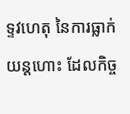ទ្ទវហេតុ នៃការធ្លាក់យន្តហោះ ដែលកិច្ច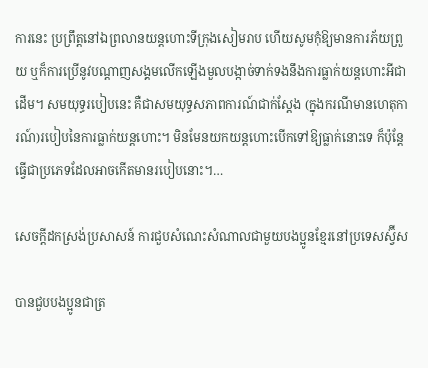ការនេះ ប្រព្រឹត្តនៅឯព្រលានយន្តហោះទីក្រុងសៀមរាប ហើយសូមកុំឱ្យមានការភ័យព្រួយ ឬក៏ការប្រើនូវបណ្ដាញសង្គមលើកឡើងមួលបង្កាច់ទាក់ទងនឹងការធ្លាក់យន្តហោះអីជាដើម។ សមយុទ្ធរបៀបនេះ គឺជាសមយុទ្ធសភាពការណ៍ជាក់ស្ដែង (ក្នុងករណីមានហេតុការណ៍)របៀបនៃការធ្លាក់យន្តហោះ។ មិនមែនយកយន្តហោះបើកទៅឱ្យធ្លាក់នោះទេ ក៏ប៉ុន្តែធ្វើជាប្រភេទដែលអាចកើតមានរបៀបនោះ។…

សេចក្តីដកស្រង់ប្រសាសន៍ ការជួបសំណេះសំណាលជាមួយបងប្អូនខ្មែរនៅប្រទេសស្វ៊ីស

បានជួបបងប្អូនជាត្រ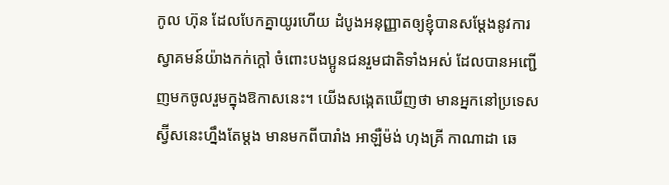កូល ហ៊ុន ដែលបែកគ្នាយូរហើយ ដំបូងអនុញ្ញាតឲ្យខ្ញុំបានសម្តែងនូវការស្វាគមន៍យ៉ាងកក់ក្តៅ ចំពោះបងប្អូនជនរួមជាតិទាំងអស់ ដែលបានអញ្ជើញមកចូលរួមក្នុងឱកាសនេះ។ យើងសង្កេតឃើញថា មានអ្នកនៅប្រទេសស្វ៊ីសនេះហ្នឹងតែម្តង មានមកពីបារាំង អាឡឺម៉ង់ ហុងគ្រី កាណាដា ឆេ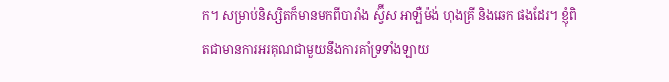ក។ សម្រាប់និស្សិតក៏មានមកពីបារាំង ស្វ៊ីស អាឡឺម៉ង់ ហុងគ្រី និងឆេក ផងដែរ។ ខ្ញុំពិតជាមានការអរគុណជាមួយនឹងការគាំទ្រទាំងឡាយ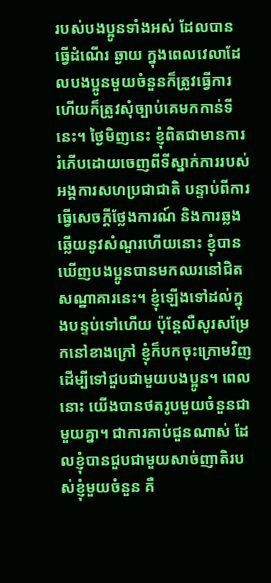របស់បងប្អូនទាំងអស់ ដែលបានធ្វើដំណើរ ឆ្ងាយ ក្នុងពេលវេលាដែលបងប្អូនមួយចំនួនក៏ត្រូវធ្វើការ ហើយក៏ត្រូវសុំច្បាប់គេមកកាន់ទីនេះ។ ថ្ងៃមិញនេះ ខ្ញុំពិតជាមានការរំភើបដោយចេញពីទីស្នាក់ការរបស់អង្គការសហប្រជាជាតិ បន្ទាប់ពីការធ្វើសេចក្តីថ្លែងការណ៍ និងការឆ្លងឆ្លើយនូវសំណួរហើយនោះ ខ្ញុំបានឃើញបងប្អូនបានមកឈរនៅជិតសណ្ឋាគារនេះ។ ខ្ញុំឡើងទៅដល់ក្នុងបន្ទប់ទៅហើយ ប៉ុន្តែលឺសូរសម្រែកនៅខាងក្រៅ ខ្ញុំក៏បកចុះក្រោមវិញ ដើម្បីទៅជួបជាមួយបងប្អូន។ ពេលនោះ យើងបានថតរូបមួយចំនួនជាមួយគ្នា។ ជាការគាប់ជួនណាស់ ដែលខ្ញុំបានជួបជាមួយសាច់ញាតិរបស់ខ្ញុំមួយចំនួន គឺ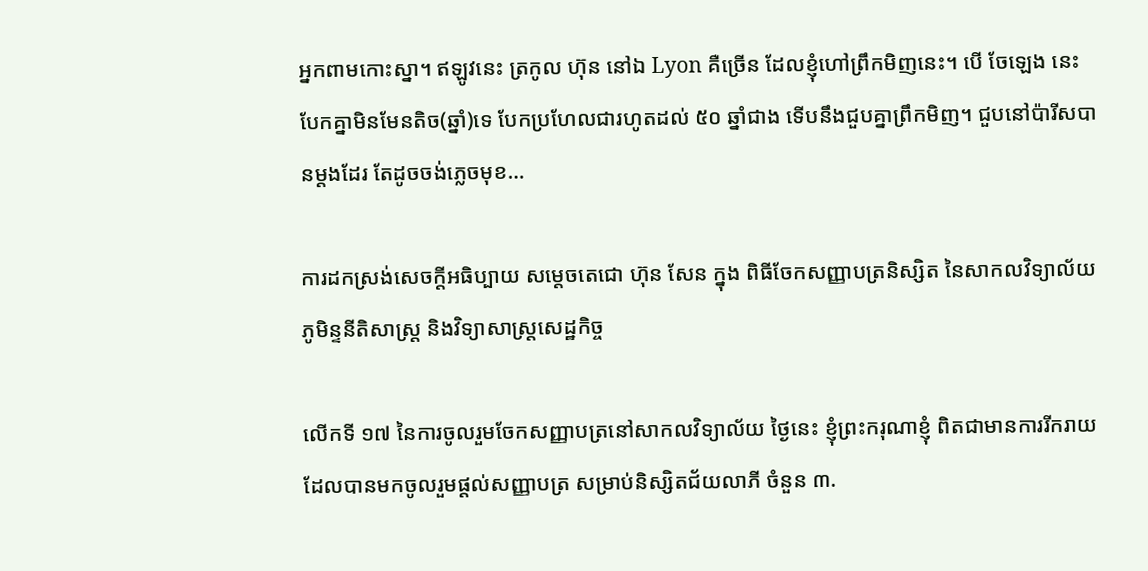អ្នកពាមកោះស្នា។ ឥឡូវនេះ ត្រកូល ហ៊ុន នៅឯ Lyon គឺច្រើន ដែលខ្ញុំហៅព្រឹកមិញនេះ។ បើ ចែឡេង នេះ បែកគ្នាមិនមែនតិច(ឆ្នាំ)ទេ បែកប្រហែលជារហូតដល់ ៥០ ឆ្នាំជាង ទើបនឹងជួបគ្នាព្រឹកមិញ។ ជួបនៅប៉ារីសបានម្តងដែរ តែដូចចង់ភ្លេចមុខ…

ការដកស្រង់សេចក្តីអធិប្បាយ សម្តេចតេជោ ហ៊ុន សែន ក្នុង ពិធីចែកសញ្ញាបត្រនិស្សិត នៃសាកលវិទ្យាល័យភូមិន្ទនីតិសាស្ត្រ និងវិទ្យាសាស្ត្រសេដ្ឋកិច្ច

លើកទី ១៧ នៃការចូលរួមចែកសញ្ញាបត្រនៅសាកលវិទ្យាល័យ ថ្ងៃនេះ ខ្ញុំព្រះករុណាខ្ញុំ ពិតជាមានការរីករាយដែលបានមកចូលរួមផ្ដល់សញ្ញាបត្រ សម្រាប់និស្សិតជ័យលាភី ចំនួន ៣.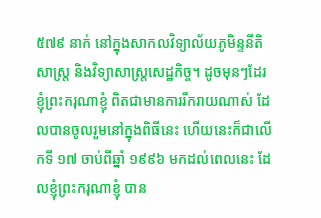៥៧៩ នាក់ នៅក្នុងសាកលវិទ្យាល័យភូមិន្ទនីតិសាស្រ្ត និងវិទ្យាសាស្រ្តសេដ្ឋកិច្ច។ ដូចមុនៗដែរ ខ្ញុំព្រះករុណាខ្ញុំ ពិតជាមានការរីករាយណាស់ ដែលបានចូលរួមនៅក្នុងពិធីនេះ ហើយនេះក៏ជាលើកទី ១៧ ចាប់ពីឆ្នាំ ១៩៩៦ មកដល់ពេលនេះ ដែលខ្ញុំព្រះករុណាខ្ញុំ បាន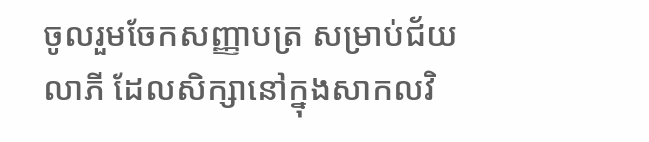ចូលរួមចែកសញ្ញាបត្រ សម្រាប់ជ័យលាភី ដែលសិក្សានៅក្នុងសាកលវិ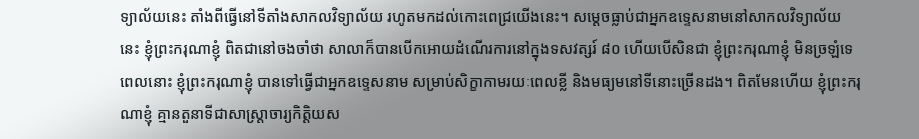ទ្យាល័យនេះ តាំងពីធ្វើនៅទីតាំងសាកលវិទ្យាល័យ រហូតមកដល់កោះពេជ្រយើងនេះ។ សម្ដេចធ្លាប់ជាអ្នកឧទ្ទេសនាមនៅសាកលវិទ្យាល័យនេះ ខ្ញុំព្រះករុណាខ្ញុំ ពិតជានៅចងចាំថា សាលាក៏បានបើកអោយដំណើរការនៅក្នុងទសវត្សរ៍ ៨០ ហើយបើសិនជា ខ្ញុំព្រះករុណាខ្ញុំ មិនច្រឡំទេ ពេលនោះ ខ្ញុំព្រះករុណាខ្ញុំ បានទៅធ្វើជាអ្នកឧទ្ទេសនាម សម្រាប់សិក្ខាកាមរយៈពេលខ្លី និងមធ្យមនៅទីនោះច្រើនដង។ ពិតមែនហើយ ខ្ញុំព្រះករុណាខ្ញុំ គ្មានតួនាទីជាសាស្រ្តាចារ្យកិត្តិយស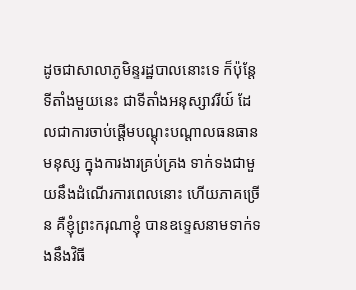ដូចជាសាលាភូមិន្ទរដ្ឋបាលនោះទេ ក៏ប៉ុន្តែ ទីតាំងមួយនេះ ជាទីតាំងអនុស្សាវរីយ៍ ដែលជាការចាប់ផ្ដើមបណ្ដុះបណ្ដាលធនធានមនុស្ស ក្នុងការងារគ្រប់គ្រង ទាក់ទងជាមួយនឹងដំណើរការពេលនោះ ហើយភាគច្រើន គឺខ្ញុំព្រះករុណាខ្ញុំ បានឧទ្ទេសនាមទាក់ទងនឹងវិធី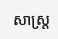សាស្រ្ត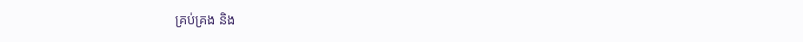គ្រប់គ្រង និង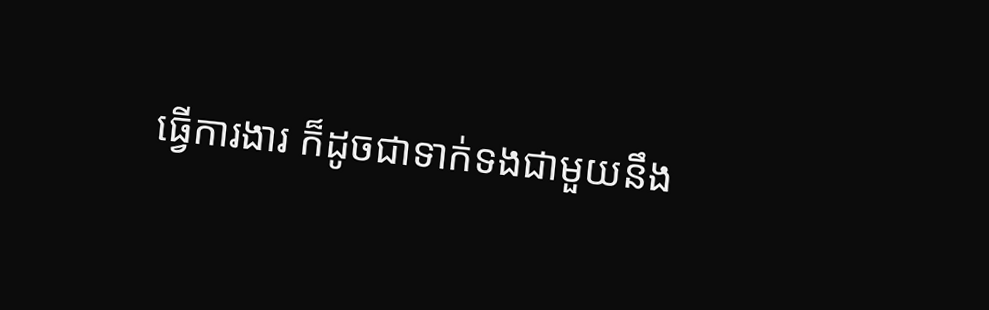ធ្វើការងារ ក៏ដូចជាទាក់ទងជាមួយនឹង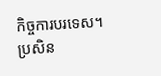កិច្ចការបរទេស។ ប្រសិន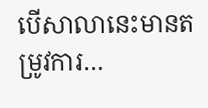បើសាលានេះមានតម្រូវការ…